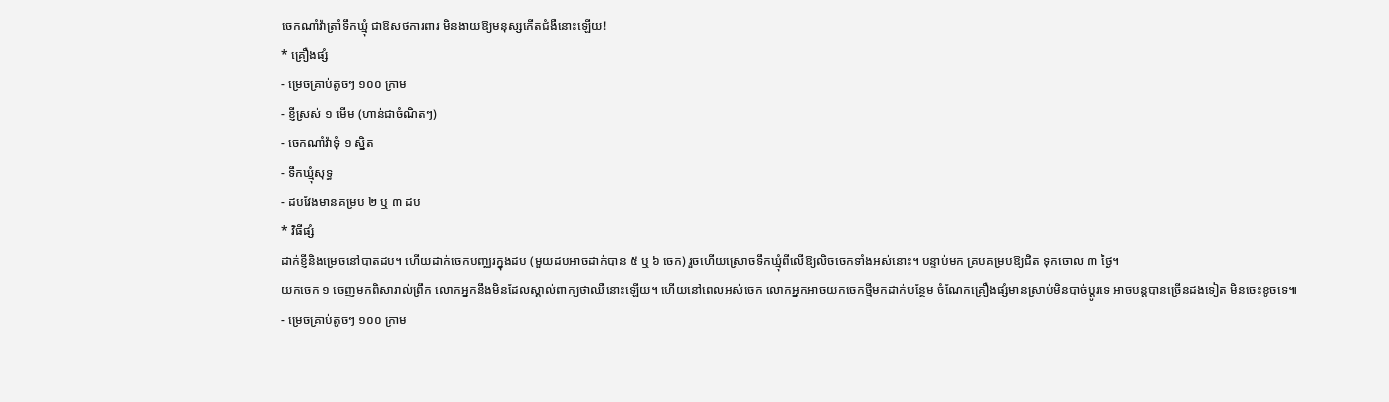ចេកណាំវ៉ាត្រាំទឹកឃ្មុំ ជាឱសថការពារ មិនងាយឱ្យមនុស្សកើតជំងឺនោះឡើយ!
* គ្រឿងផ្សំ
- ម្រេចគ្រាប់តូចៗ ១០០ ក្រាម
- ខ្ញីស្រស់ ១ មើម (ហាន់ជាចំណិតៗ)
- ចេកណាំវ៉ាទុំ ១ ស្និត
- ទឹកឃ្មុំសុទ្ធ
- ដបវែងមានគម្រប ២ ឬ ៣ ដប
* វិធីផ្សំ
ដាក់ខ្ញីនិងម្រេចនៅបាតដប។ ហើយដាក់ចេកបញ្ឈរក្នុងដប (មួយដបអាចដាក់បាន ៥ ឬ ៦ ចេក) រួចហើយស្រោចទឹកឃ្មុំពីលើឱ្យលិចចេកទាំងអស់នោះ។ បន្ទាប់មក គ្របគម្របឱ្យជិត ទុកចោល ៣ ថ្ងៃ។
យកចេក ១ ចេញមកពិសារាល់ព្រឹក លោកអ្នកនឹងមិនដែលស្គាល់ពាក្យថាឈឺនោះឡើយ។ ហើយនៅពេលអស់ចេក លោកអ្នកអាចយកចេកថ្មីមកដាក់បន្ថែម ចំណែកគ្រឿងផ្សំមានស្រាប់មិនបាច់ប្តូរទេ អាចបន្តបានច្រើនដងទៀត មិនចេះខូចទេ៕
- ម្រេចគ្រាប់តូចៗ ១០០ ក្រាម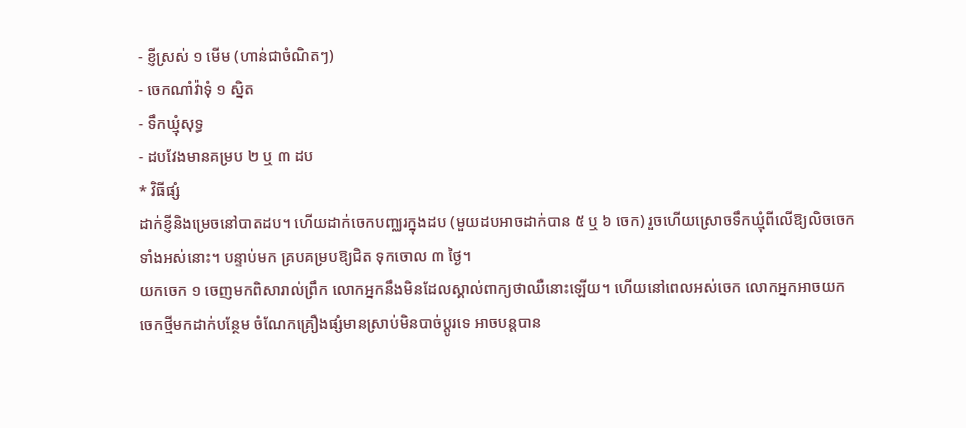- ខ្ញីស្រស់ ១ មើម (ហាន់ជាចំណិតៗ)
- ចេកណាំវ៉ាទុំ ១ ស្និត
- ទឹកឃ្មុំសុទ្ធ
- ដបវែងមានគម្រប ២ ឬ ៣ ដប
* វិធីផ្សំ
ដាក់ខ្ញីនិងម្រេចនៅបាតដប។ ហើយដាក់ចេកបញ្ឈរក្នុងដប (មួយដបអាចដាក់បាន ៥ ឬ ៦ ចេក) រួចហើយស្រោចទឹកឃ្មុំពីលើឱ្យលិចចេកទាំងអស់នោះ។ បន្ទាប់មក គ្របគម្របឱ្យជិត ទុកចោល ៣ ថ្ងៃ។
យកចេក ១ ចេញមកពិសារាល់ព្រឹក លោកអ្នកនឹងមិនដែលស្គាល់ពាក្យថាឈឺនោះឡើយ។ ហើយនៅពេលអស់ចេក លោកអ្នកអាចយកចេកថ្មីមកដាក់បន្ថែម ចំណែកគ្រឿងផ្សំមានស្រាប់មិនបាច់ប្តូរទេ អាចបន្តបាន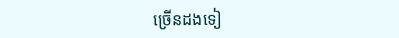ច្រើនដងទៀ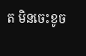ត មិនចេះខូច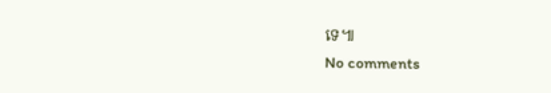ទេ៕
No comments